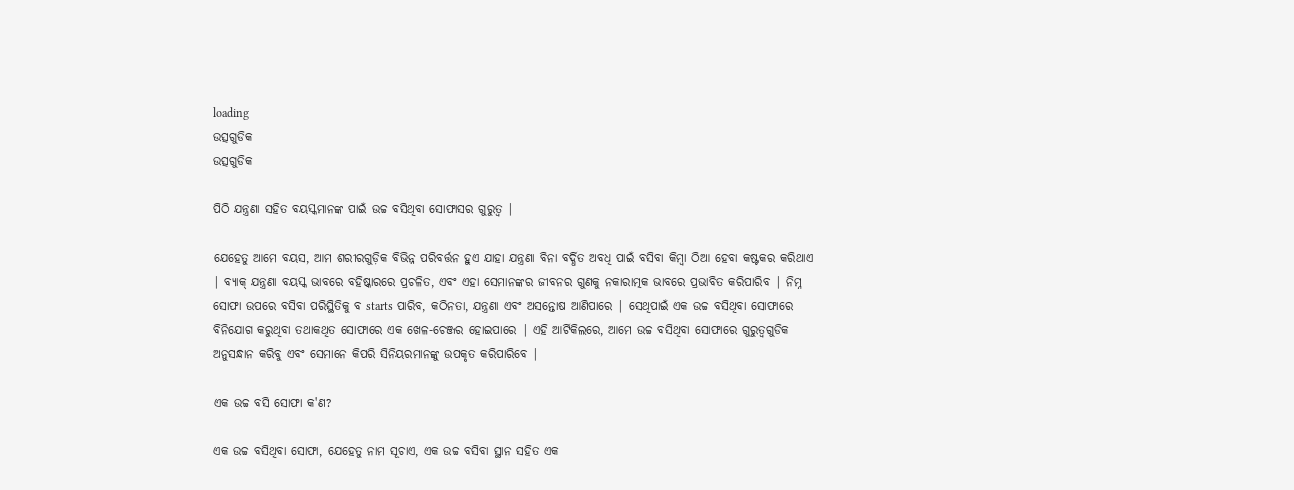loading
ଉତ୍ସଗୁଡିକ
ଉତ୍ସଗୁଡିକ

ପିଠି ଯନ୍ତ୍ରଣା ସହିତ ବୟସ୍କମାନଙ୍କ ପାଇଁ ଉଚ୍ଚ ବସିଥିବା ସୋଫାସର ଗୁରୁତ୍ୱ |

ଯେହେତୁ ଆମେ ବୟସ, ଆମ ଶରୀରଗୁଡ଼ିକ ବିଭିନ୍ନ ପରିବର୍ତ୍ତନ ହୁଏ ଯାହା ଯନ୍ତ୍ରଣା ବିନା ବର୍ଦ୍ଧିତ ଅବଧି ପାଇଁ ବସିବା କିମ୍ବା ଠିଆ ହେବା କଷ୍ଟକର କରିଥାଏ | ବ୍ୟାକ୍ ଯନ୍ତ୍ରଣା ବୟସ୍କ ଭାବରେ ବହିଷ୍କାରରେ ପ୍ରଚଳିତ, ଏବଂ ଏହା ସେମାନଙ୍କର ଜୀବନର ଗୁଣକୁ ନକାରାତ୍ମକ ଭାବରେ ପ୍ରଭାବିତ କରିପାରିବ | ନିମ୍ନ ସୋଫା ଉପରେ ବସିବା ପରିସ୍ଥିତିକୁ ବ starts ପାରିବ, କଠିନତା, ଯନ୍ତ୍ରଣା ଏବଂ ଅସନ୍ତୋଷ ଆଣିପାରେ | ସେଥିପାଇଁ ଏକ ଉଚ୍ଚ ବସିଥିବା ସୋଫାରେ ବିନିଯୋଗ କରୁଥିବା ତଥାକଥିତ ସୋଫାରେ ଏକ ଖେଳ-ଚେଞ୍ଜର ହୋଇପାରେ | ଏହି ଆର୍ଟିକିଲରେ, ଆମେ ଉଚ୍ଚ ବସିଥିବା ସୋଫାରେ ଗୁରୁତ୍ୱଗୁଡିକ ଅନୁସନ୍ଧାନ କରିବୁ ଏବଂ ସେମାନେ କିପରି ସିନିୟରମାନଙ୍କୁ ଉପକୃତ କରିପାରିବେ |

ଏକ ଉଚ୍ଚ ବସି ସୋଫା କ'ଣ?

ଏକ ଉଚ୍ଚ ବସିଥିବା ସୋଫା, ଯେହେତୁ ନାମ ସୂଚାଏ, ଏକ ଉଚ୍ଚ ବସିବା ସ୍ଥାନ ସହିତ ଏକ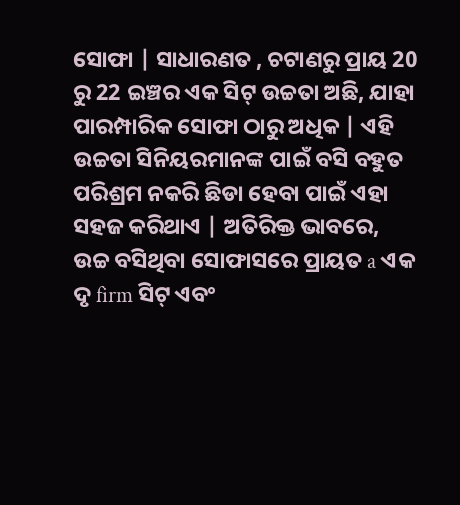ସୋଫା | ସାଧାରଣତ , ଚଟାଣରୁ ପ୍ରାୟ 20 ରୁ 22 ଇଞ୍ଚର ଏକ ସିଟ୍ ଉଚ୍ଚତା ଅଛି, ଯାହା ପାରମ୍ପାରିକ ସୋଫା ଠାରୁ ଅଧିକ | ଏହି ଉଚ୍ଚତା ସିନିୟରମାନଙ୍କ ପାଇଁ ବସି ବହୁତ ପରିଶ୍ରମ ନକରି ଛିଡା ହେବା ପାଇଁ ଏହା ସହଜ କରିଥାଏ | ଅତିରିକ୍ତ ଭାବରେ, ଉଚ୍ଚ ବସିଥିବା ସୋଫାସରେ ପ୍ରାୟତ a ଏକ ଦୃ firm ସିଟ୍ ଏବଂ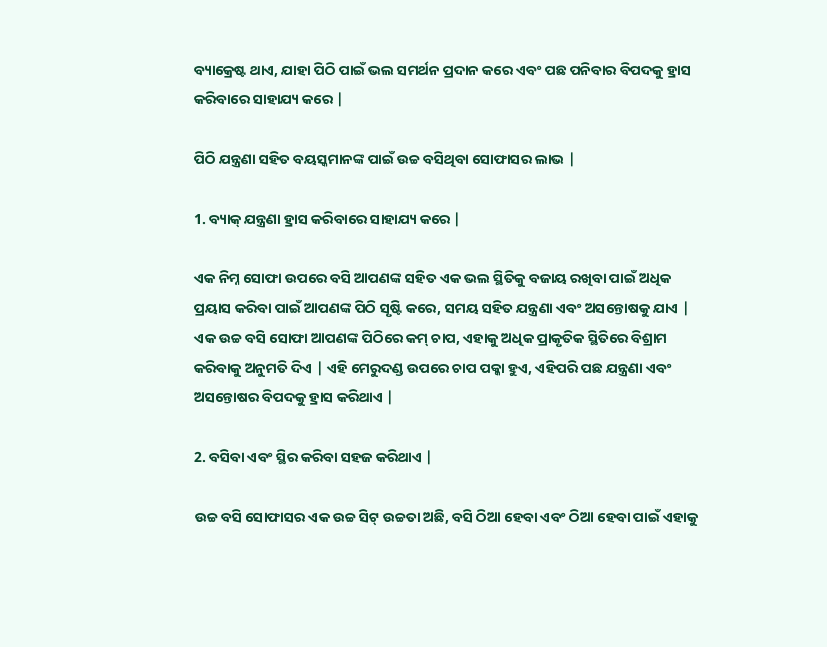ବ୍ୟାକ୍ରେଷ୍ଟ ଥାଏ, ଯାହା ପିଠି ପାଇଁ ଭଲ ସମର୍ଥନ ପ୍ରଦାନ କରେ ଏବଂ ପଛ ପନିବାର ବିପଦକୁ ହ୍ରାସ କରିବାରେ ସାହାଯ୍ୟ କରେ |

ପିଠି ଯନ୍ତ୍ରଣା ସହିତ ବୟସ୍କମାନଙ୍କ ପାଇଁ ଉଚ୍ଚ ବସିଥିବା ସୋଫାସର ଲାଭ |

1. ବ୍ୟାକ୍ ଯନ୍ତ୍ରଣା ହ୍ରାସ କରିବାରେ ସାହାଯ୍ୟ କରେ |

ଏକ ନିମ୍ନ ସୋଫା ଉପରେ ବସି ଆପଣଙ୍କ ସହିତ ଏକ ଭଲ ସ୍ଥିତିକୁ ବଜାୟ ରଖିବା ପାଇଁ ଅଧିକ ପ୍ରୟାସ କରିବା ପାଇଁ ଆପଣଙ୍କ ପିଠି ସୃଷ୍ଟି କରେ, ସମୟ ସହିତ ଯନ୍ତ୍ରଣା ଏବଂ ଅସନ୍ତୋଷକୁ ଯାଏ | ଏକ ଉଚ୍ଚ ବସି ସୋଫା ଆପଣଙ୍କ ପିଠିରେ କମ୍ ଚାପ, ଏହାକୁ ଅଧିକ ପ୍ରାକୃତିକ ସ୍ଥିତିରେ ବିଶ୍ରାମ କରିବାକୁ ଅନୁମତି ଦିଏ | ଏହି ମେରୁଦଣ୍ଡ ଉପରେ ଚାପ ପକ୍କା ହୁଏ, ଏହିପରି ପଛ ଯନ୍ତ୍ରଣା ଏବଂ ଅସନ୍ତୋଷର ବିପଦକୁ ହ୍ରାସ କରିଥାଏ |

2. ବସିବା ଏବଂ ସ୍ଥିର କରିବା ସହଜ କରିଥାଏ |

ଉଚ୍ଚ ବସି ସୋଫାସର ଏକ ଉଚ୍ଚ ସିଟ୍ ଉଚ୍ଚତା ଅଛି, ବସି ଠିଆ ହେବା ଏବଂ ଠିଆ ହେବା ପାଇଁ ଏହାକୁ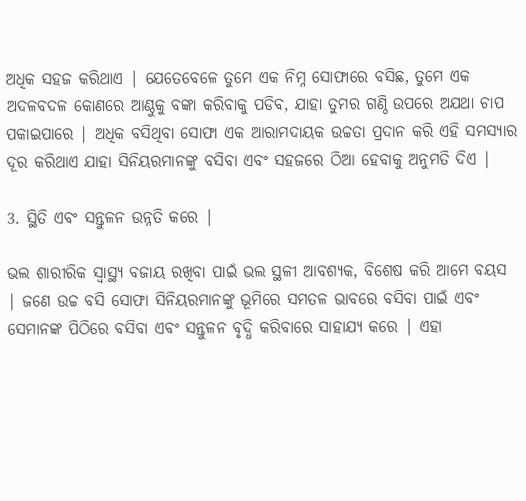ଅଧିକ ସହଜ କରିଥାଏ | ଯେତେବେଳେ ତୁମେ ଏକ ନିମ୍ନ ସୋଫାରେ ବସିଛ, ତୁମେ ଏକ ଅଦଳବଦଳ କୋଣରେ ଆଣ୍ଠୁକୁ ବଙ୍କା କରିବାକୁ ପଡିବ, ଯାହା ତୁମର ଗଣ୍ଠି ଉପରେ ଅଯଥା ଚାପ ପକାଇପାରେ | ଅଧିକ ବସିଥିବା ସୋଫା ଏକ ଆରାମଦାୟକ ଉଚ୍ଚତା ପ୍ରଦାନ କରି ଏହି ସମସ୍ୟାର ଦୂର କରିଥାଏ ଯାହା ସିନିୟରମାନଙ୍କୁ ବସିବା ଏବଂ ସହଜରେ ଠିଆ ହେବାକୁ ଅନୁମତି ଦିଏ |

3. ସ୍ଥିତି ଏବଂ ସନ୍ତୁଳନ ଉନ୍ନତି କରେ |

ଭଲ ଶାରୀରିକ ସ୍ୱାସ୍ଥ୍ୟ ବଜାୟ ରଖିବା ପାଇଁ ଭଲ ସ୍ଥଳୀ ଆବଶ୍ୟକ, ବିଶେଷ କରି ଆମେ ବୟସ | ଜଣେ ଉଚ୍ଚ ବସି ସୋଫା ସିନିୟରମାନଙ୍କୁ ଭୂମିରେ ସମତଳ ଭାବରେ ବସିବା ପାଇଁ ଏବଂ ସେମାନଙ୍କ ପିଠିରେ ବସିବା ଏବଂ ସନ୍ତୁଳନ ବୃଦ୍ଧି କରିବାରେ ସାହାଯ୍ୟ କରେ | ଏହା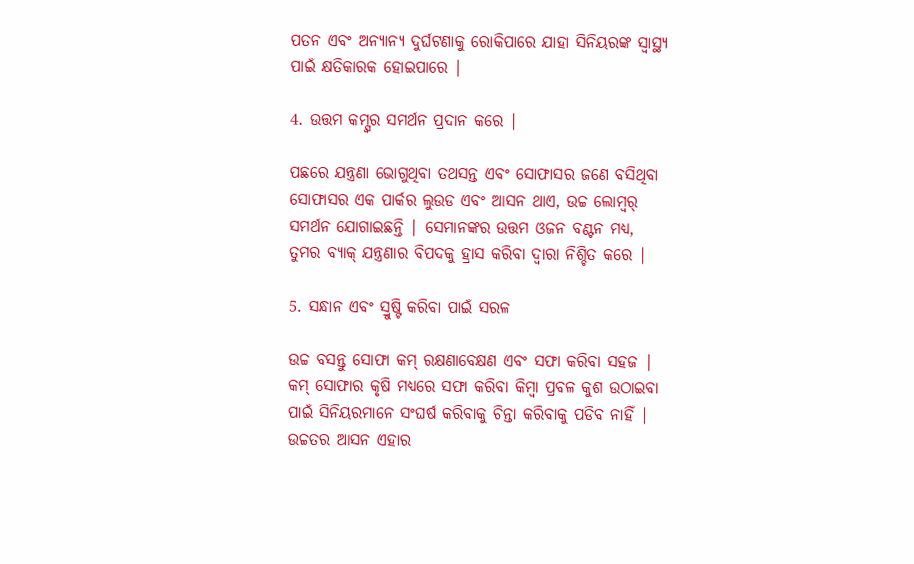ପତନ ଏବଂ ଅନ୍ୟାନ୍ୟ ଦୁର୍ଘଟଣାକୁ ରୋକିପାରେ ଯାହା ସିନିୟରଙ୍କ ସ୍ୱାସ୍ଥ୍ୟ ପାଇଁ କ୍ଷତିକାରକ ହୋଇପାରେ |

4. ଉତ୍ତମ କମ୍ସ୍ୱର ସମର୍ଥନ ପ୍ରଦାନ କରେ |

ପଛରେ ଯନ୍ତ୍ରଣା ଭୋଗୁଥିବା ତଥସନ୍ତ ଏବଂ ସୋଫାସର ଜଣେ ବସିଥିବା ସୋଫାସର ଏକ ପାର୍କର ଲୁଉଡ ଏବଂ ଆସନ ଥାଏ, ଉଚ୍ଚ ଲୋମ୍ବର୍ ସମର୍ଥନ ଯୋଗାଇଛନ୍ତି | ସେମାନଙ୍କର ଉତ୍ତମ ଓଜନ ବଣ୍ଟନ ମଧ୍ୟ, ତୁମର ବ୍ୟାକ୍ ଯନ୍ତ୍ରଣାର ବିପଦକୁ ହ୍ରାସ କରିବା ଦ୍ୱାରା ନିଶ୍ଚିତ କରେ |

5. ସନ୍ଧାନ ଏବଂ ସ୍ରୁଷ୍ଟି କରିବା ପାଇଁ ସରଳ

ଉଚ୍ଚ ବସନ୍ତୁ ସୋଫା କମ୍ ରକ୍ଷଣାବେକ୍ଷଣ ଏବଂ ସଫା କରିବା ସହଜ | କମ୍ ସୋଫାର କୃଷି ମଧ୍ୟରେ ସଫା କରିବା କିମ୍ବା ପ୍ରବଳ କୁଶ ଉଠାଇବା ପାଇଁ ସିନିୟରମାନେ ସଂଘର୍ଷ କରିବାକୁ ଚିନ୍ତା କରିବାକୁ ପଡିବ ନାହିଁ | ଉଚ୍ଚତର ଆସନ ଏହାର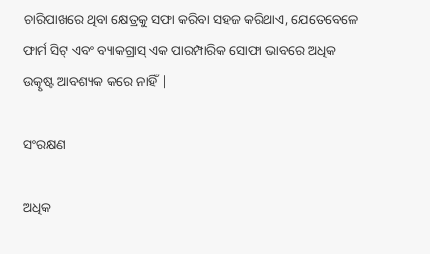ଚାରିପାଖରେ ଥିବା କ୍ଷେତ୍ରକୁ ସଫା କରିବା ସହଜ କରିଥାଏ, ଯେତେବେଳେ ଫାର୍ମ ସିଟ୍ ଏବଂ ବ୍ୟାକଗ୍ରାସ୍ ଏକ ପାରମ୍ପାରିକ ସୋଫା ଭାବରେ ଅଧିକ ଉତ୍କୃଷ୍ଟ ଆବଶ୍ୟକ କରେ ନାହିଁ |

ସଂରକ୍ଷଣ

ଅଧିକ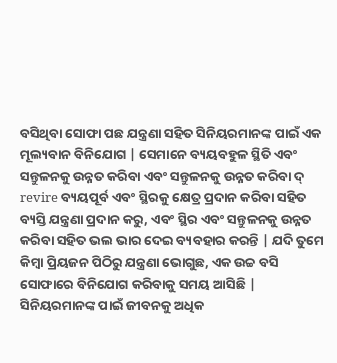ବସିଥିବା ସୋଫା ପଛ ଯନ୍ତ୍ରଣା ସହିତ ସିନିୟରମାନଙ୍କ ପାଇଁ ଏକ ମୂଲ୍ୟବାନ ବିନିଯୋଗ | ସେମାନେ ବ୍ୟୟବହୁଳ ସ୍ଥିତି ଏବଂ ସନ୍ତୁଳନକୁ ଉନ୍ନତ କରିବା ଏବଂ ସନ୍ତୁଳନକୁ ଉନ୍ନତ କରିବା ଦ୍ revire ବ୍ୟୟପୂର୍ବ ଏବଂ ସ୍ଥିରକୁ କ୍ଷେତ୍ର ପ୍ରଦାନ କରିବା ସହିତ ବ୍ୟସ୍ତି ଯନ୍ତ୍ରଣା ପ୍ରଦାନ କରୁ, ଏବଂ ସ୍ଥିର ଏବଂ ସନ୍ତୁଳନକୁ ଉନ୍ନତ କରିବା ସହିତ ଭଲ ଭାର ଦେଇ ବ୍ୟବହାର କରନ୍ତି | ଯଦି ତୁମେ କିମ୍ବା ପ୍ରିୟଜନ ପିଠିରୁ ଯନ୍ତ୍ରଣା ଭୋଗୁଛ, ଏକ ଉଚ୍ଚ ବସି ସୋଫାରେ ବିନିଯୋଗ କରିବାକୁ ସମୟ ଆସିଛି | ସିନିୟରମାନଙ୍କ ପାଇଁ ଜୀବନକୁ ଅଧିକ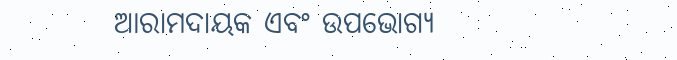ଆରାମଦାୟକ ଏବଂ ଉପଭୋଗ୍ୟ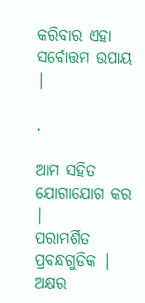କରିବାର ଏହା ସର୍ବୋତ୍ତମ ଉପାୟ |

.

ଆମ ସହିତ ଯୋଗାଯୋଗ କର |
ପରାମର୍ଶିତ ପ୍ରବନ୍ଧଗୁଡିକ |
ଅକ୍ଷର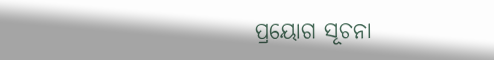ପ୍ରୟୋଗ ସୂଚନା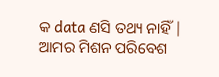କ data ଣସି ତଥ୍ୟ ନାହିଁ |
ଆମର ମିଶନ ପରିବେଶ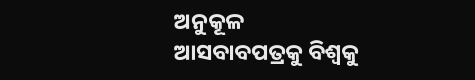ଅନୁକୂଳ ଆସବାବପତ୍ରକୁ ବିଶ୍ୱକୁ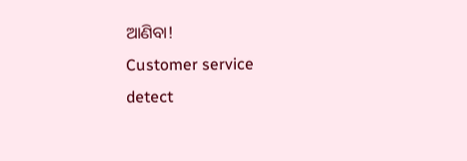ଆଣିବା!
Customer service
detect